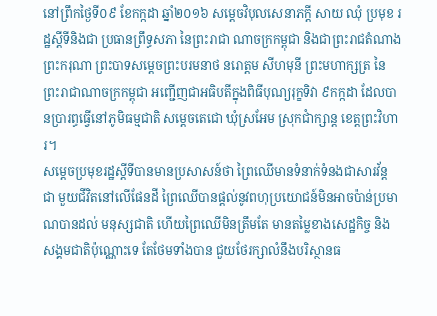នៅព្រឹកថ្ងៃទី០៩ ខែកក្កដា ឆ្នាំ២០១៦ សម្តេចវិបុលសេនាភក្តី សាយ ឈុំ ប្រមុខ រដ្ឋស្តីទីនិងជា ប្រធានព្រឹទ្ធសភា នៃព្រះរាជា ណាចក្រកម្ពុជា និងជាព្រះរាជតំណាង ព្រះករុណា ព្រះបាទសម្ដេចព្រះបរមនាថ នរោត្ដម សីហមុនី ព្រះមហាក្សត្រ នៃព្រះរាជាណាចក្រកម្ពុជា អញ្ជើញជាអធិបតីក្នុងពិធីបុណ្យរុក្ខទិវា ៩កក្កដា ដែលបានប្រារព្ធធ្វើនៅភូមិធម្មជាតិ សម្តេចតេជោ ឃុំស្រអែម ស្រុកជាំក្សាន្ត ខេត្តព្រះវិហារ។
សម្តេចប្រមុខរដ្ឋស្តីទីបានមានប្រសាសន៍ថា ព្រៃឈើមានទំនាក់ទំនងជាសារវ័ន្ត ជា មួយជីវិតនៅលើផែនដី ព្រៃឈើបានផ្តល់នូវពហុប្រយោជន៍មិនអាចប៉ាន់ប្រមាណបានដល់ មនុស្សជាតិ ហើយព្រៃឈើមិនត្រឹមតែ មានតម្លៃខាងសេដ្ឋកិច្ច និងសង្គមជាតិប៉ុណ្ណោះទេ តែថែមទាំងបាន ជួយថែរក្សាលំនឹងបរិស្ថានធ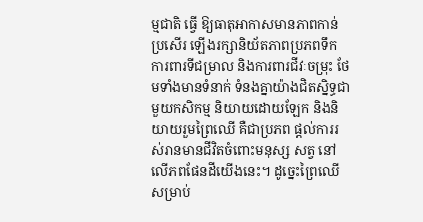ម្មជាតិ ធ្វើ ឱ្យធាតុអាកាសមានភាពកាន់ប្រសើរ ឡើងរក្សានិយ័តភាពប្រភពទឹក ការពារទីជម្រាល និងការពារជីវៈចម្រុះ ថែមទាំងមានទំនាក់ ទំនងគ្នាយ៉ាងជិតស្និទ្ធជាមួយកសិកម្ម និយាយដោយឡែក និងនិយាយរួមព្រៃឈើ គឺជាប្រភព ផ្តល់ការរស់រានមានជីវិតចំពោះមនុស្ស សត្វ នៅលើភពផែនដីយើងនេះ។ ដូច្នេះព្រៃឈើសម្រាប់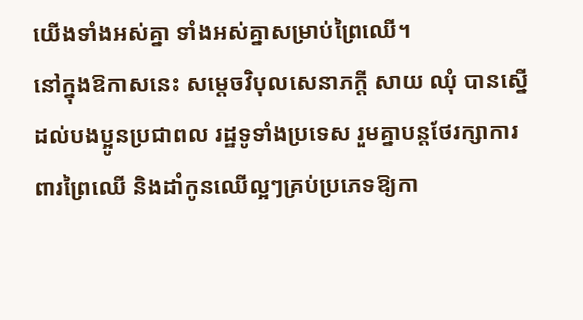យើងទាំងអស់គ្នា ទាំងអស់គ្នាសម្រាប់ព្រៃឈើ។
នៅក្នុងឱកាសនេះ សម្តេចវិបុលសេនាភក្តី សាយ ឈុំ បានស្នើដល់បងប្អូនប្រជាពល រដ្ឋទូទាំងប្រទេស រួមគ្នាបន្តថែរក្សាការពារព្រៃឈើ និងដាំកូនឈើល្អៗគ្រប់ប្រភេទឱ្យកា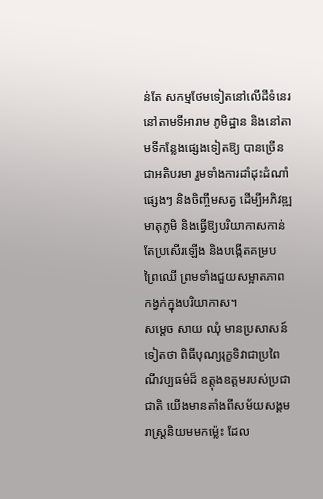ន់តែ សកម្មថែមទៀតនៅលើដីទំនេរ នៅតាមទីអារាម ភូមិដ្ឋាន និងនៅតាមទីកន្លែងផ្សេងទៀតឱ្យ បានច្រើនជាអតិបរមា រួមទាំងការដាំដុះដំណាំ ផ្សេងៗ និងចិញ្ចឹមសត្វ ដើម្បីអភិវឌ្ឍ មាតុភូមិ និងធ្វើឱ្យបរិយាកាសកាន់តែប្រសើរឡើង និងបង្កើតគម្រប ព្រៃឈើ ព្រមទាំងជួយសម្អាតភាព កង្វក់ក្នុងបរិយាកាស។
សម្តេច សាយ ឈុំ មានប្រសាសន៍ទៀតថា ពិធីបុណ្យរុក្ខទិវាជាប្រពៃណីវប្បធម៌ដ៏ ឧត្តុងឧត្តមរបស់ប្រជាជាតិ យើងមានតាំងពីសម័យសង្គមរាស្រ្តនិយមមកម៉្លេះ ដែល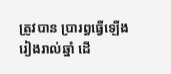ត្រូវបាន ប្រារព្ធធ្វើឡើងរៀងរាល់ឆ្នាំ ដើ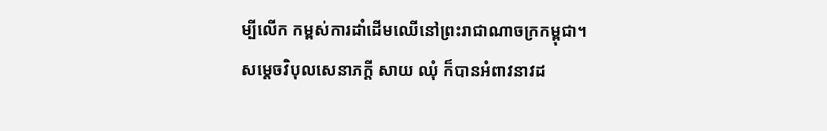ម្បីលើក កម្ពស់ការដាំដើមឈើនៅព្រះរាជាណាចក្រកម្ពុជា។
សម្តេចវិបុលសេនាភក្តី សាយ ឈុំ ក៏បានអំពាវនាវដ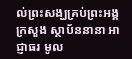ល់ព្រះសង្ឃគ្រប់ព្រះអង្គ ក្រសួង ស្ថាប័ននានា អាជ្ញាធរ មូល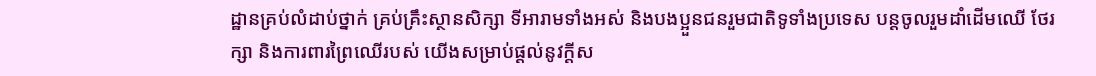ដ្ឋានគ្រប់លំដាប់ថ្នាក់ គ្រប់គ្រឹះស្ថានសិក្សា ទីអារាមទាំងអស់ និងបងប្អួនជនរួមជាតិទូទាំងប្រទេស បន្តចូលរួមដាំដើមឈើ ថែរក្សា និងការពារព្រៃឈើរបស់ យើងសម្រាប់ផ្តល់នូវក្តីស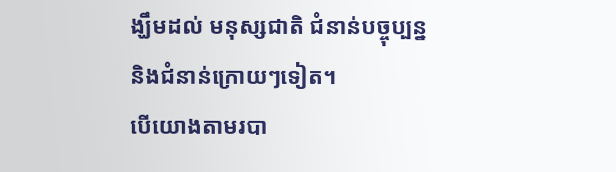ង្ឃឹមដល់ មនុស្សជាតិ ជំនាន់បច្ចុប្បន្ន និងជំនាន់ក្រោយៗទៀត។
បើយោងតាមរបា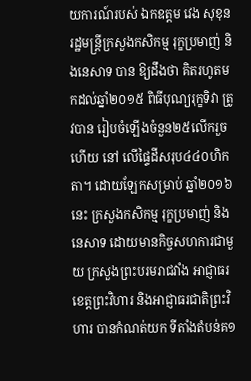យការណ៍របស់ ឯកឧត្តម វេង សុខុន រដ្ឋមន្រ្តីក្រសួងកសិកម្ម រុក្ខប្រមាញ់ និងនេសាទ បាន ឱ្យដឹងថា គិតរហូតមកដល់ឆ្នាំ២០១៥ ពិធីបុណ្យរុក្ខទិវា ត្រូវបាន រៀបចំឡើងចំនួន២៥លើករួចហើយ នៅ លើផ្ទៃដីសរុប៤៤០ហិកតា។ ដោយឡែកសម្រាប់ ឆ្នាំ២០១៦នេះ ក្រសួងកសិកម្ម រុក្ខប្រមាញ់ និងនេសាទ ដោយមានកិច្ចសហការជាមួយ ក្រសួងព្រះបរមរាជវាំង អាជ្ញាធរខេត្តព្រះវិហារ និងអាជ្ញាធរជាតិព្រះវិហារ បានកំណត់យក ទីតាំងតំបន់គ១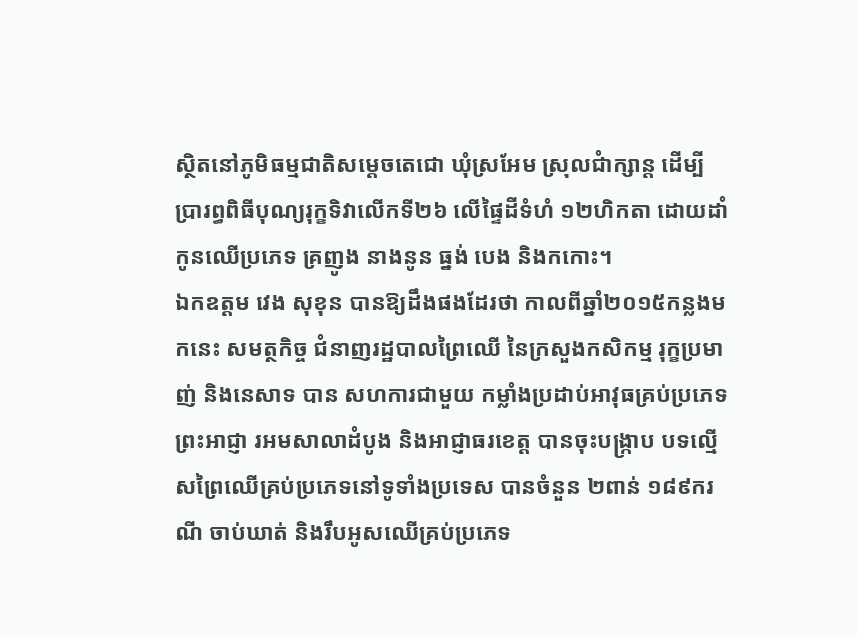ស្ថិតនៅភូមិធម្មជាតិសម្តេចតេជោ ឃុំស្រអែម ស្រុលជំាក្សាន្ត ដើម្បី ប្រារព្ធពិធីបុណ្យរុក្ខទិវាលើកទី២៦ លើផ្ទៃដីទំហំ ១២ហិកតា ដោយដាំកូនឈើប្រភេទ គ្រញូង នាងនូន ធ្នង់ បេង និងកកោះ។
ឯកឧត្តម វេង សុខុន បានឱ្យដឹងផងដែរថា កាលពីឆ្នាំ២០១៥កន្លងមកនេះ សមត្ថកិច្ច ជំនាញរដ្ឋបាលព្រៃឈើ នៃក្រសួងកសិកម្ម រុក្ខប្រមាញ់ និងនេសាទ បាន សហការជាមួយ កម្លាំងប្រដាប់អាវុធគ្រប់ប្រភេទ ព្រះអាជ្ញា រអមសាលាដំបូង និងអាជ្ញាធរខេត្ត បានចុះបង្រ្កាប បទល្មើសព្រៃឈើគ្រប់ប្រភេទនៅទូទាំងប្រទេស បានចំនួន ២ពាន់ ១៨៩ករណី ចាប់ឃាត់ និងរឹបអូសឈើគ្រប់ប្រភេទ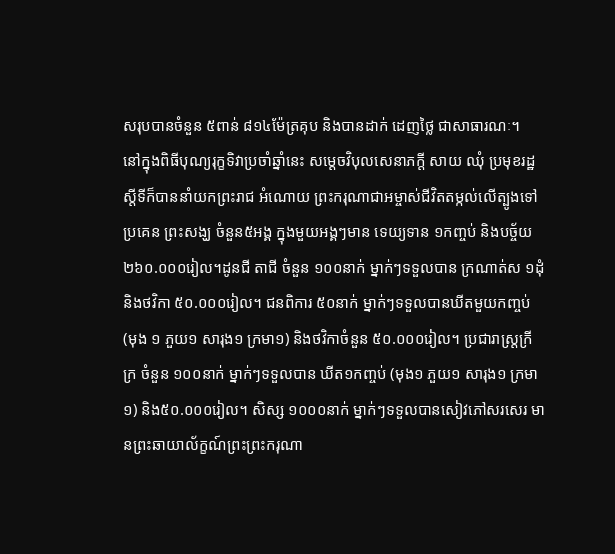សរុបបានចំនួន ៥ពាន់ ៨១៤ម៉ែត្រគុប និងបានដាក់ ដេញថ្លៃ ជាសាធារណៈ។
នៅក្នុងពិធីបុណ្យរុក្ខទិវាប្រចាំឆ្នាំនេះ សម្តេចវិបុលសេនាភក្តី សាយ ឈុំ ប្រមុខរដ្ឋស្តីទីក៏បាននាំយកព្រះរាជ អំណោយ ព្រះករុណាជាអម្ចាស់ជីវិតតម្កល់លើត្បូងទៅប្រគេន ព្រះសង្ឃ ចំនួន៥អង្គ ក្នុងមួយអង្គៗមាន ទេយ្យទាន ១កញ្ចប់ និងបច្ច័យ ២៦០.០០០រៀល។ដូនជី តាជី ចំនួន ១០០នាក់ ម្នាក់ៗទទួលបាន ក្រណាត់ស ១ដុំ និងថវិកា ៥០.០០០រៀល។ ជនពិការ ៥០នាក់ ម្នាក់ៗទទួលបានឃីតមួយកញ្ចប់ (មុង ១ ភួយ១ សារុង១ ក្រមា១) និងថវិកាចំនួន ៥០.០០០រៀល។ ប្រជារាស្ត្រក្រីក្រ ចំនួន ១០០នាក់ ម្នាក់ៗទទួលបាន ឃីត១កញ្ចប់ (មុង១ ភួយ១ សារុង១ ក្រមា១) និង៥០.០០០រៀល។ សិស្ស ១០០០នាក់ ម្នាក់ៗទទួលបានសៀវភៅសរសេរ មានព្រះឆាយាល័ក្ខណ៍ព្រះព្រះករុណា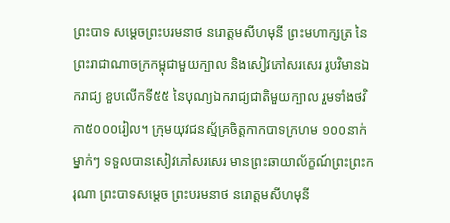ព្រះបាទ សម្ដេចព្រះបរមនាថ នរោត្ដមសីហមុនី ព្រះមហាក្សត្រ នៃ ព្រះរាជាណាចក្រកម្ពុជាមួយក្បាល និងសៀវភៅសរសេរ រូបវិមានឯករាជ្យ ខួបលើកទី៥៥ នៃបុណ្យឯករាជ្យជាតិមួយក្បាល រួមទាំងថវិកា៥០០០រៀល។ ក្រុមយុវជនស្ម័គ្រចិត្តកាកបាទក្រហម ១០០នាក់ ម្នាក់ៗ ទទួលបានសៀវភៅសរសេរ មានព្រះឆាយាល័ក្ខណ៍ព្រះព្រះករុណា ព្រះបាទសម្ដេច ព្រះបរមនាថ នរោត្ដមសីហមុនី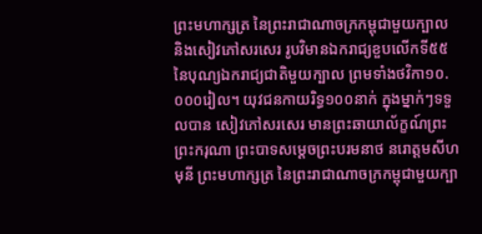ព្រះមហាក្សត្រ នៃព្រះរាជាណាចក្រកម្ពុជាមួយក្បាល និងសៀវភៅសរសេរ រូបវិមានឯករាជ្យខួបលើកទី៥៥ នៃបុណ្យឯករាជ្យជាតិមួយក្បាល ព្រមទាំងថវិកា១០.០០០រៀល។ យុវជនកាយរិទ្ធ១០០នាក់ ក្នុងម្នាក់ៗទទួលបាន សៀវភៅសរសេរ មានព្រះឆាយាល័ក្ខណ៍ព្រះព្រះករុណា ព្រះបាទសម្ដេចព្រះបរមនាថ នរោត្ដមសីហមុនី ព្រះមហាក្សត្រ នៃព្រះរាជាណាចក្រកម្ពុជាមួយក្បា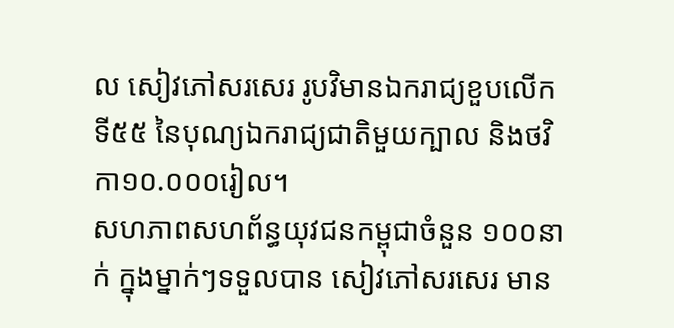ល សៀវភៅសរសេរ រូបវិមានឯករាជ្យខួបលើកទី៥៥ នៃបុណ្យឯករាជ្យជាតិមួយក្បាល និងថវិកា១០.០០០រៀល។
សហភាពសហព័ន្ធយុវជនកម្ពុជាចំនួន ១០០នាក់ ក្នុងម្នាក់ៗទទួលបាន សៀវភៅសរសេរ មាន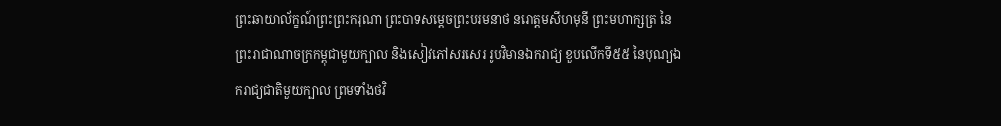ព្រះឆាយាល័ក្ខណ៍ព្រះព្រះករុណា ព្រះបាទសម្ដេចព្រះបរមនាថ នរោត្ដមសីហមុនី ព្រះមហាក្សត្រ នៃព្រះរាជាណាចក្រកម្ពុជាមួយក្បាល និងសៀវភៅសរសេរ រូបវិមានឯករាជ្យ ខួបលើកទី៥៥ នៃបុណ្យឯករាជ្យជាតិមួយក្បាល ព្រមទាំងថវិ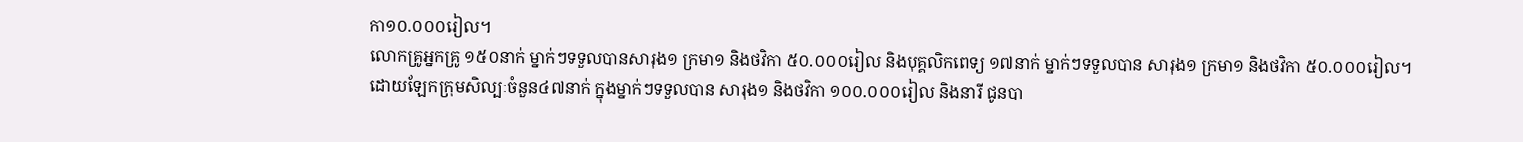កា១០.០០០រៀល។
លោកគ្រូអ្នកគ្រូ ១៥០នាក់ ម្នាក់ៗទទួលបានសារុង១ ក្រមា១ និងថវិកា ៥០.០០០រៀល និងបុគ្គលិកពេទ្យ ១៧នាក់ ម្នាក់ៗទទួលបាន សារុង១ ក្រមា១ និងថវិកា ៥០.០០០រៀល។
ដោយឡែកក្រុមសិល្បៈចំនួន៤៧នាក់ ក្នុងម្នាក់ៗទទួលបាន សារុង១ និងថវិកា ១០០.០០០រៀល និងនារី ជូនបា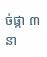ច់ផ្កា ៣នា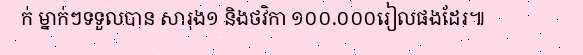ក់ ម្នាក់ៗទទួលបាន សារុង១ និងថវិកា ១០០.០០០រៀលផងដែរ៕